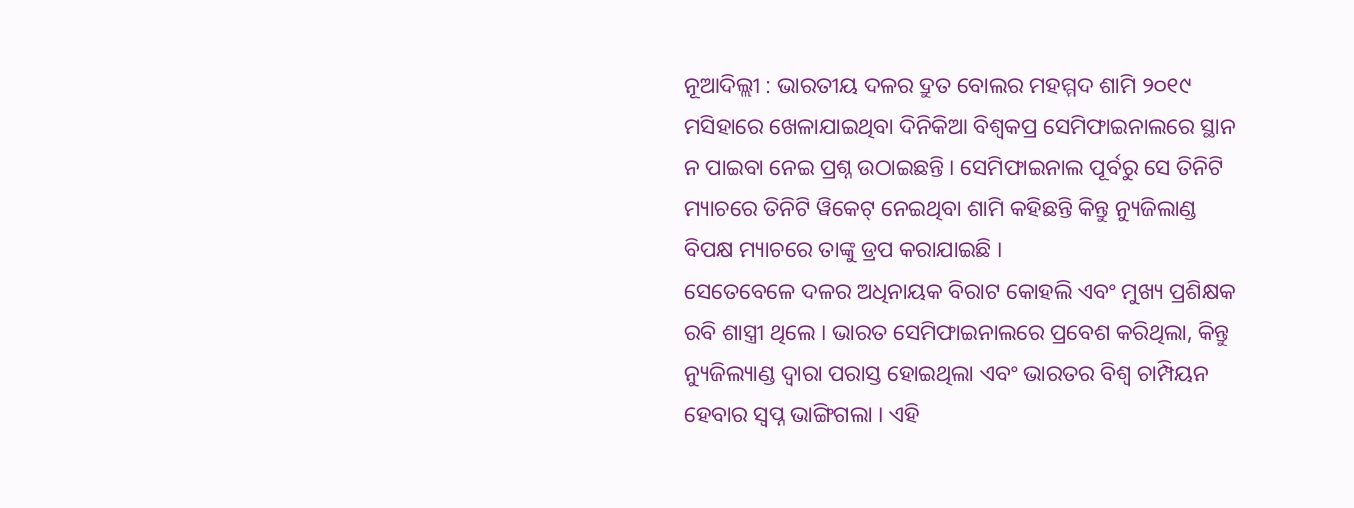ନୂଆଦିଲ୍ଲୀ : ଭାରତୀୟ ଦଳର ଦ୍ରୁତ ବୋଲର ମହମ୍ମଦ ଶାମି ୨୦୧୯ ମସିହାରେ ଖେଳାଯାଇଥିବା ଦିନିକିଆ ବିଶ୍ୱକପ୍ର ସେମିଫାଇନାଲରେ ସ୍ଥାନ ନ ପାଇବା ନେଇ ପ୍ରଶ୍ନ ଉଠାଇଛନ୍ତି । ସେମିଫାଇନାଲ ପୂର୍ବରୁ ସେ ତିନିଟି ମ୍ୟାଚରେ ତିନିଟି ୱିକେଟ୍ ନେଇଥିବା ଶାମି କହିଛନ୍ତି କିନ୍ତୁ ନ୍ୟୁଜିଲାଣ୍ଡ ବିପକ୍ଷ ମ୍ୟାଚରେ ତାଙ୍କୁ ଡ୍ରପ କରାଯାଇଛି ।
ସେତେବେଳେ ଦଳର ଅଧିନାୟକ ବିରାଟ କୋହଲି ଏବଂ ମୁଖ୍ୟ ପ୍ରଶିକ୍ଷକ ରବି ଶାସ୍ତ୍ରୀ ଥିଲେ । ଭାରତ ସେମିଫାଇନାଲରେ ପ୍ରବେଶ କରିଥିଲା, କିନ୍ତୁ ନ୍ୟୁଜିଲ୍ୟାଣ୍ଡ ଦ୍ୱାରା ପରାସ୍ତ ହୋଇଥିଲା ଏବଂ ଭାରତର ବିଶ୍ୱ ଚାମ୍ପିୟନ ହେବାର ସ୍ୱପ୍ନ ଭାଙ୍ଗିଗଲା । ଏହି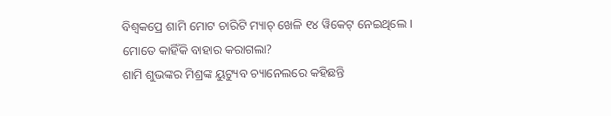ବିଶ୍ୱକପ୍ରେ ଶାମି ମୋଟ ଚାରିଟି ମ୍ୟାଚ୍ ଖେଳି ୧୪ ୱିକେଟ୍ ନେଇଥିଲେ ।
ମୋତେ କାହିଁକି ବାହାର କରାଗଲା?
ଶାମି ଶୁଭଙ୍କର ମିଶ୍ରଙ୍କ ୟୁଟ୍ୟୁବ ଚ୍ୟାନେଲରେ କହିଛନ୍ତି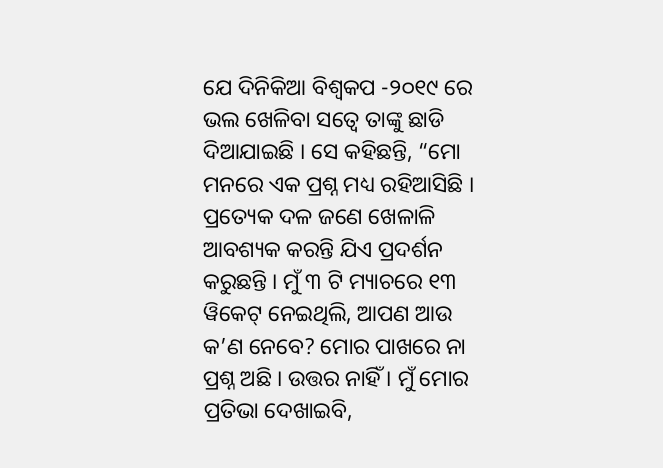ଯେ ଦିନିକିଆ ବିଶ୍ୱକପ -୨୦୧୯ ରେ ଭଲ ଖେଳିବା ସତ୍ୱେ ତାଙ୍କୁ ଛାଡି ଦିଆଯାଇଛି । ସେ କହିଛନ୍ତି, “ମୋ ମନରେ ଏକ ପ୍ରଶ୍ନ ମଧ୍ୟ ରହିଆସିଛି । ପ୍ରତ୍ୟେକ ଦଳ ଜଣେ ଖେଳାଳି ଆବଶ୍ୟକ କରନ୍ତି ଯିଏ ପ୍ରଦର୍ଶନ କରୁଛନ୍ତି । ମୁଁ ୩ ଟି ମ୍ୟାଚରେ ୧୩ ୱିକେଟ୍ ନେଇଥିଲି, ଆପଣ ଆଉ କ’ଣ ନେବେ? ମୋର ପାଖରେ ନା ପ୍ରଶ୍ନ ଅଛି । ଉତ୍ତର ନାହିଁ । ମୁଁ ମୋର ପ୍ରତିଭା ଦେଖାଇବି,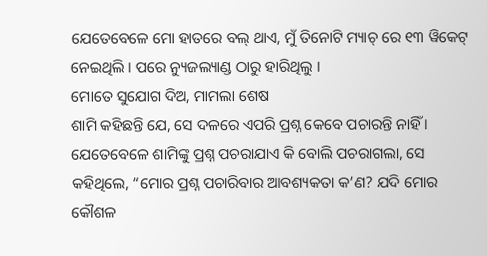ଯେତେବେଳେ ମୋ ହାତରେ ବଲ୍ ଥାଏ, ମୁଁ ତିନୋଟି ମ୍ୟାଚ୍ ରେ ୧୩ ୱିକେଟ୍ ନେଇଥିଲି । ପରେ ନ୍ୟୁଜଲ୍ୟାଣ୍ଡ ଠାରୁ ହାରିଥିଲୁ ।
ମୋତେ ସୁଯୋଗ ଦିଅ, ମାମଲା ଶେଷ
ଶାମି କହିଛନ୍ତି ଯେ, ସେ ଦଳରେ ଏପରି ପ୍ରଶ୍ନ କେବେ ପଚାରନ୍ତି ନାହିଁ । ଯେତେବେଳେ ଶାମିଙ୍କୁ ପ୍ରଶ୍ନ ପଚରାଯାଏ କି ବୋଲି ପଚରାଗଲା, ସେ କହିଥିଲେ, “ମୋର ପ୍ରଶ୍ନ ପଚାରିବାର ଆବଶ୍ୟକତା କ’ଣ? ଯଦି ମୋର କୌଶଳ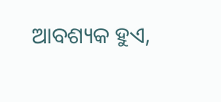ଆବଶ୍ୟକ ହୁଏ,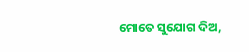ମୋତେ ସୁଯୋଗ ଦିଅ,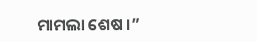ମାମଲା ଶେଷ ।”